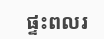ផ្ទះពលរ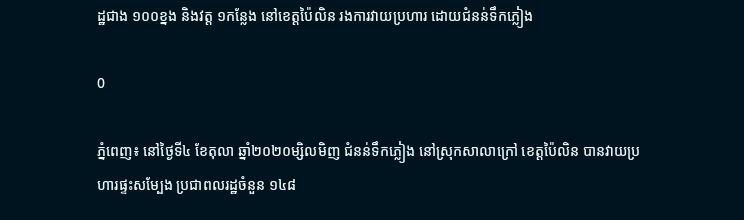ដ្ឋជាង ១០០ខ្នង និងវត្ត ១កន្លែង នៅខេត្តប៉ៃលិន រងការវាយប្រហារ ដោយជំនន់ទឹកភ្លៀង

0

ភ្នំពេញ៖ នៅថ្ងៃទី៤ ខែតុលា ឆ្នាំ២០២០ម្សិលមិញ ជំនន់ទឹកភ្លៀង នៅស្រុកសាលាក្រៅ ខេត្តប៉ៃលិន បានវាយប្រហារផ្ទះសម្បែង ប្រជាពលរដ្ឋចំនួន ១៤៨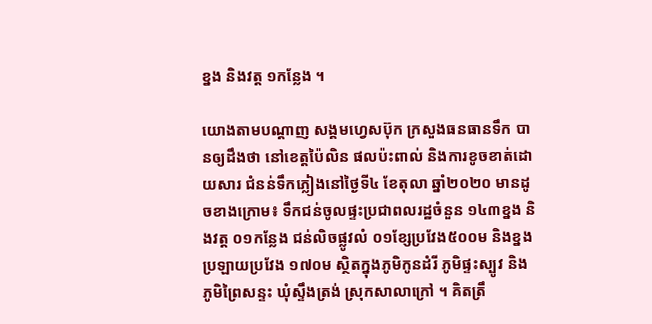ខ្នង និងវត្ត ១កន្លែង ។

យោងតាមបណ្ដាញ សង្គមហ្វេសប៊ុក ក្រសួងធនធានទឹក បានឲ្យដឹងថា នៅខេត្តប៉ៃលិន ផលប៉ះពាល់ និងការខូចខាត់ដោយសារ ជំនន់ទឹកភ្លៀងនៅថ្ងៃទី៤ ខែតុលា ឆ្នាំ២០២០ មានដូចខាងក្រោម៖ ទឹកជន់ចូលផ្ទះប្រជាពលរដ្ឋចំនួន ១៤៣ខ្នង និងវត្ត ០១កន្លែង ជន់លិចផ្លូវលំ ០១ខ្សែប្រវែង៥០០ម និងខ្នងប្រឡាយប្រវែង ១៧០ម ស្ថិតក្នុងភូមិកូនដំរី ភូមិផ្ទះស្បូវ និងភូមិព្រៃសន្ទះ ឃុំស្ទឹងត្រង់ ស្រុកសាលាក្រៅ ។ គិតត្រឹ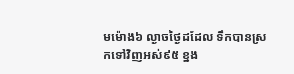មម៉ោង៦ ល្ងាចថ្ងៃដដែល ទឹកបានស្រកទៅវិញអស់៩៥ ខ្នង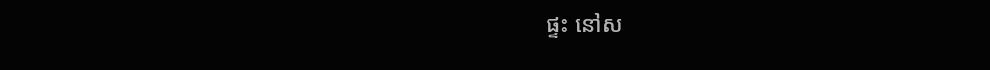ផ្ទះ នៅស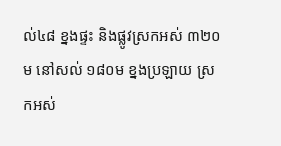ល់៤៨ ខ្នងផ្ទះ និងផ្លូវស្រកអស់ ៣២០ម នៅសល់ ១៨០ម ខ្នងប្រឡាយ ស្រកអស់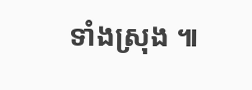ទាំងស្រុង ៕